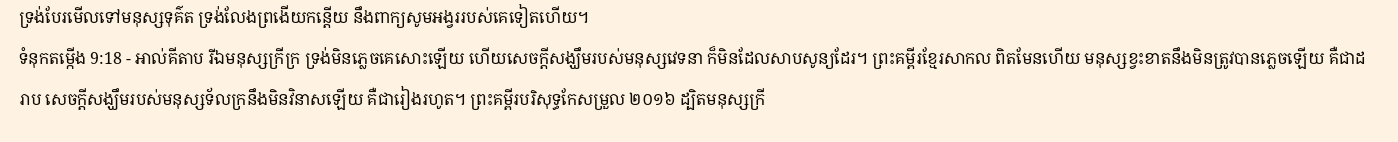ទ្រង់បែរមើលទៅមនុស្សទុគ៌ត ទ្រង់លែងព្រងើយកន្តើយ នឹងពាក្យសូមអង្វររបស់គេទៀតហើយ។
ទំនុកតម្កើង 9:18 - អាល់គីតាប រីឯមនុស្សក្រីក្រ ទ្រង់មិនភ្លេចគេសោះឡើយ ហើយសេចក្ដីសង្ឃឹមរបស់មនុស្សវេទនា ក៏មិនដែលសាបសូន្យដែរ។ ព្រះគម្ពីរខ្មែរសាកល ពិតមែនហើយ មនុស្សខ្វះខាតនឹងមិនត្រូវបានភ្លេចឡើយ គឺជាដរាប សេចក្ដីសង្ឃឹមរបស់មនុស្សទ័លក្រនឹងមិនវិនាសឡើយ គឺជារៀងរហូត។ ព្រះគម្ពីរបរិសុទ្ធកែសម្រួល ២០១៦ ដ្បិតមនុស្សក្រី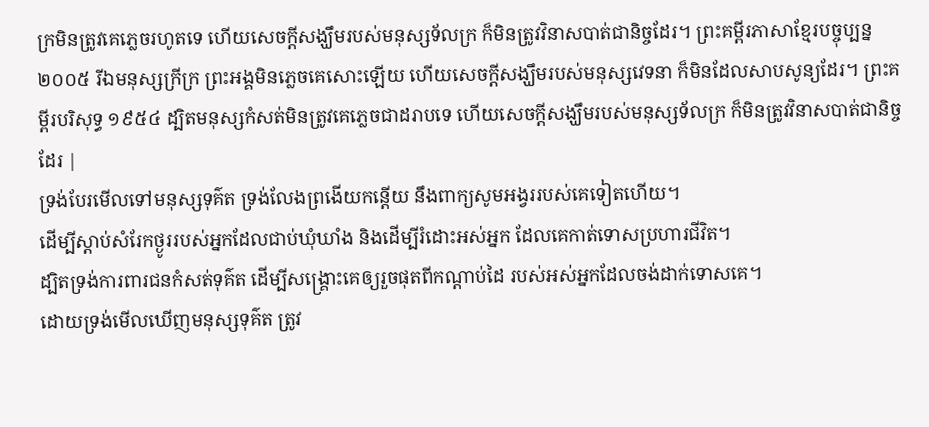ក្រមិនត្រូវគេភ្លេចរហូតទេ ហើយសេចក្ដីសង្ឃឹមរបស់មនុស្សទ័លក្រ ក៏មិនត្រូវវិនាសបាត់ជានិច្ចដែរ។ ព្រះគម្ពីរភាសាខ្មែរបច្ចុប្បន្ន ២០០៥ រីឯមនុស្សក្រីក្រ ព្រះអង្គមិនភ្លេចគេសោះឡើយ ហើយសេចក្ដីសង្ឃឹមរបស់មនុស្សវេទនា ក៏មិនដែលសាបសូន្យដែរ។ ព្រះគម្ពីរបរិសុទ្ធ ១៩៥៤ ដ្បិតមនុស្សកំសត់មិនត្រូវគេភ្លេចជាដរាបទេ ហើយសេចក្ដីសង្ឃឹមរបស់មនុស្សទ័លក្រ ក៏មិនត្រូវវិនាសបាត់ជានិច្ចដែរ |
ទ្រង់បែរមើលទៅមនុស្សទុគ៌ត ទ្រង់លែងព្រងើយកន្តើយ នឹងពាក្យសូមអង្វររបស់គេទៀតហើយ។
ដើម្បីស្ដាប់សំរែកថ្ងូររបស់អ្នកដែលជាប់ឃុំឃាំង និងដើម្បីរំដោះអស់អ្នក ដែលគេកាត់ទោសប្រហារជីវិត។
ដ្បិតទ្រង់ការពារជនកំសត់ទុគ៌ត ដើម្បីសង្គ្រោះគេឲ្យរួចផុតពីកណ្ដាប់ដៃ របស់អស់អ្នកដែលចង់ដាក់ទោសគេ។
ដោយទ្រង់មើលឃើញមនុស្សទុគ៌ត ត្រូវ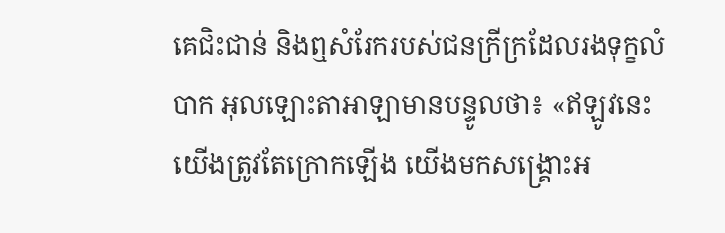គេជិះជាន់ និងឮសំរែករបស់ជនក្រីក្រដែលរងទុក្ខលំបាក អុលឡោះតាអាឡាមានបន្ទូលថា៖ «ឥឡូវនេះ យើងត្រូវតែក្រោកឡើង យើងមកសង្គ្រោះអ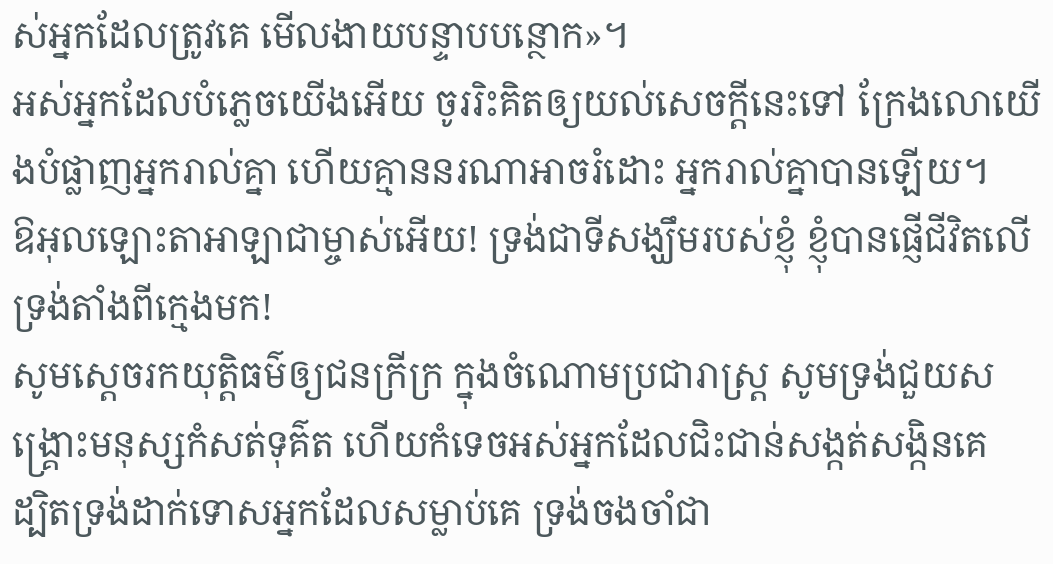ស់អ្នកដែលត្រូវគេ មើលងាយបន្ទាបបន្ថោក»។
អស់អ្នកដែលបំភ្លេចយើងអើយ ចូររិះគិតឲ្យយល់សេចក្ដីនេះទៅ ក្រែងលោយើងបំផ្លាញអ្នករាល់គ្នា ហើយគ្មាននរណាអាចរំដោះ អ្នករាល់គ្នាបានឡើយ។
ឱអុលឡោះតាអាឡាជាម្ចាស់អើយ! ទ្រង់ជាទីសង្ឃឹមរបស់ខ្ញុំ ខ្ញុំបានផ្ញើជីវិតលើទ្រង់តាំងពីក្មេងមក!
សូមស្តេចរកយុត្តិធម៌ឲ្យជនក្រីក្រ ក្នុងចំណោមប្រជារាស្ត្រ សូមទ្រង់ជួយសង្គ្រោះមនុស្សកំសត់ទុគ៌ត ហើយកំទេចអស់អ្នកដែលជិះជាន់សង្កត់សង្កិនគេ
ដ្បិតទ្រង់ដាក់ទោសអ្នកដែលសម្លាប់គេ ទ្រង់ចងចាំជា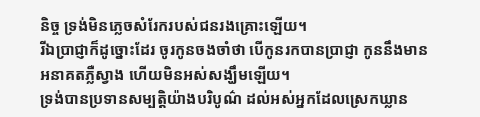និច្ច ទ្រង់មិនភ្លេចសំរែករបស់ជនរងគ្រោះឡើយ។
រីឯប្រាជ្ញាក៏ដូច្នោះដែរ ចូរកូនចងចាំថា បើកូនរកបានប្រាជ្ញា កូននឹងមានអនាគតភ្លឺស្វាង ហើយមិនអស់សង្ឃឹមឡើយ។
ទ្រង់បានប្រទានសម្បត្តិយ៉ាងបរិបូណ៌ ដល់អស់អ្នកដែលស្រេកឃ្លាន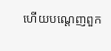ហើយបណ្ដេញពួក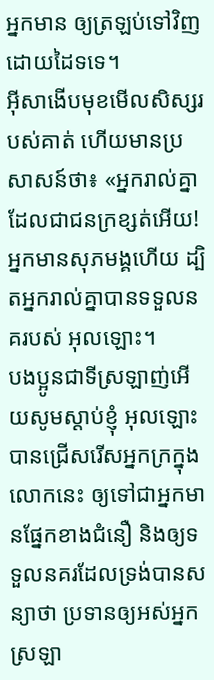អ្នកមាន ឲ្យត្រឡប់ទៅវិញដោយដៃទទេ។
អ៊ីសាងើបមុខមើលសិស្សរបស់គាត់ ហើយមានប្រសាសន៍ថា៖ «អ្នករាល់គ្នាដែលជាជនក្រខ្សត់អើយ! អ្នកមានសុភមង្គហើយ ដ្បិតអ្នករាល់គ្នាបានទទួលនគរបស់ អុលឡោះ។
បងប្អូនជាទីស្រឡាញ់អើយសូមស្ដាប់ខ្ញុំ អុលឡោះបានជ្រើសរើសអ្នកក្រក្នុងលោកនេះ ឲ្យទៅជាអ្នកមានផ្នែកខាងជំនឿ និងឲ្យទទួលនគរដែលទ្រង់បានសន្យាថា ប្រទានឲ្យអស់អ្នកស្រឡា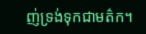ញ់ទ្រង់ទុកជាមត៌ក។